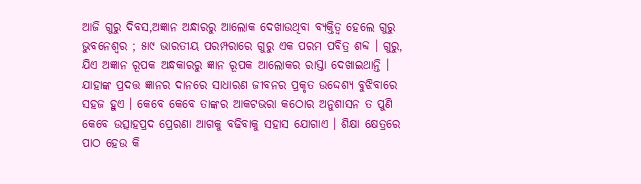ଆଜି ଗୁରୁ ଦିବସ,ଅଜ୍ଞାନ ଅନ୍ଧାରରୁ ଆଲୋକ ଦେଖାଉଥିବା ବ୍ୟକ୍ତିତ୍ୱ ହେଲେ ଗୁରୁ
ଭୁବନେଶ୍ୱର ; ୫ା୯ ଭାରତୀୟ ପରମ୍ପରାରେ ଗୁରୁ ଏକ ପରମ ପବିତ୍ର ଶବ୍ଦ । ଗୁରୁ, ଯିଏ ଅଜ୍ଞାନ ରୂପକ ଅନ୍ଧକାରରୁ ଜ୍ଞାନ ରୂପକ ଆଲୋକର ରାସ୍ତା ଦେଖାଇଥାନ୍ତି । ଯାହାଙ୍କ ପ୍ରଦତ୍ତ ଜ୍ଞାନର ଦାନରେ ସାଧାରଣ ଜୀବନର ପ୍ରକୃତ ଉଦ୍ଦେଶ୍ୟ ବୁଝିବାରେ ସହଜ ହୁଏ । କେବେ କେବେ ତାଙ୍କର ଆକଟଭରା କଠୋର ଅନୁଶାସନ ତ ପୁଣି କେବେ ଉତ୍ସାହପ୍ରଦ ପ୍ରେରଣା ଆଗକୁ ବଢିବାକୁ ସହାସ ଯୋଗାଏ । ଶିକ୍ଷା କ୍ଷେତ୍ରରେ ପାଠ ହେଉ କି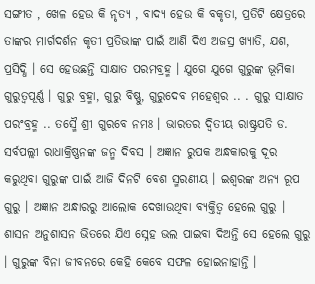ସଙ୍ଗୀତ , ଖେଳ ହେଉ କି ନୃତ୍ୟ , ବାଦ୍ୟ ହେଉ କି ବକୃତା, ପ୍ରତିଟି କ୍ଷେତ୍ରରେ ତାଙ୍କର ମାର୍ଗଦର୍ଶନ କୃତୀ ପ୍ରତିଭାଙ୍କ ପାଇଁ ଆଣି ଦିଏ ଅଜସ୍ର ଖ୍ୟାତି, ଯଶ, ପ୍ରସିଦ୍ଧି । ସେ ହେଉଛନ୍ତି ସାକ୍ଷାତ ପରମବ୍ରହ୍ମ । ଯୁଗେ ଯୁଗେ ଗୁରୁଙ୍କ ଭୂମିକା ଗୁରୁତ୍ୱପୂର୍ଣ୍ଣ । ଗୁରୁ ବ୍ରହ୍ମା, ଗୁରୁ ବିଷ୍ଣୁ, ଗୁରୁଦେବ ମହେଶ୍ୱର .. . ଗୁରୁ ସାକ୍ଷାତ ପରଂବ୍ରହ୍ମ .. ତସ୍ମୈ ଶ୍ରୀ ଗୁରବେ ନମଃ । ଭାରତର ଦ୍ୱିତୀୟ ରାଷ୍ଟ୍ରପତି ଡ. ସର୍ବପଲ୍ଲୀ ରାଧାକ୍ରିଷ୍ଣନଙ୍କ ଜନ୍ମ ଦିବସ । ଅଜ୍ଞାନ ରୁପକ ଅନ୍ଧକାରକୁ ଦୂର କରୁଥିବା ଗୁରୁଙ୍କ ପାଇଁ ଆଜି ଦିନଟି ବେଶ ସ୍ମରଣୀୟ । ଇଶ୍ୱରଙ୍କ ଅନ୍ୟ ରୂପ ଗୁରୁ । ଅଜ୍ଞାନ ଅନ୍ଧାରରୁ ଆଲୋକ ଦେଖାଉଥିବା ବ୍ୟକ୍ତିତ୍ୱ ହେଲେ ଗୁରୁ । ଶାସନ ଅନୁଶାସନ ଭିତରେ ଯିଏ ସ୍ନେହ ଭଲ ପାଇବା ଦିଅନ୍ତି ସେ ହେଲେ ଗୁରୁ । ଗୁରୁଙ୍କ ବିନା ଜୀବନରେ କେହି କେବେ ସଫଳ ହୋଇନାହାନ୍ତି ।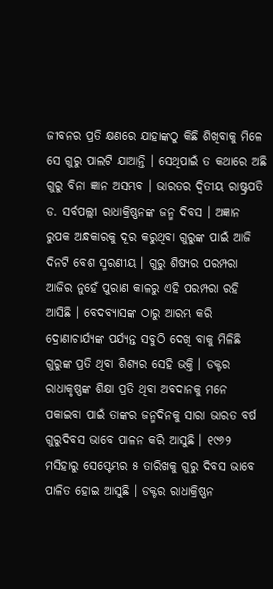ଜୀବନର ପ୍ରତି କ୍ଷଣରେ ଯାହାଙ୍କଠୁ କିଛି ଶିଖିବାକୁ ମିଳେ ସେ ଗୁରୁ ପାଲଟି ଯାଆନ୍ତି । ସେଥିପାଇଁ ତ କଥାରେ ଅଛି ଗୁରୁ ବିନା ଜ୍ଞାନ ଅସମ୍ଭବ । ଭାରତର ଦ୍ୱିତୀୟ ରାଷ୍ଟ୍ରପତି ଡ. ସର୍ବପଲ୍ଲୀ ରାଧାକ୍ରିଷ୍ଣନଙ୍କ ଜନ୍ମ ଦିବସ । ଅଜ୍ଞାନ ରୁପକ ଅନ୍ଧକାରକୁ ଦୂର କରୁଥିବା ଗୁରୁଙ୍କ ପାଇଁ ଆଜି ଦିନଟି ବେଶ ସ୍ମରଣୀୟ । ଗୁରୁ ଶିଷ୍ୟର ପରମ୍ପରା ଆଜିର ନୁହେଁ ପୁରାଣ କାଳରୁ ଏହି ପରମ୍ପରା ରହି ଆସିଛି । ବେଦବ୍ୟାସଙ୍କ ଠାରୁ ଆରମ୍ଭ କରି ଦ୍ରୋଣାଚାର୍ଯ୍ୟଙ୍କ ପର୍ଯ୍ୟନ୍ତ ସବୁଠି ଦେଖି ବାକୁ ମିଳିଛି ଗୁରୁଙ୍କ ପ୍ରତି ଥିବା ଶିଶ୍ୟର ସେହି ଭକ୍ତି । ଡକ୍ଟର ରାଧାକୃଷ୍ଣଙ୍କ ଶିକ୍ଷା ପ୍ରତି ଥିବା ଅବଦାନକୁ ମନେ ପକାଇବା ପାଇଁ ତାଙ୍କର ଜନ୍ମଦିନକୁ ସାରା ଭାରତ ବର୍ଷ ଗୁରୁଦିବସ ଭାବେ ପାଳନ କରି ଆସୁଛି । ୧୯୬୨ ମସିହାରୁ ସେପ୍ଟେମ୍ଭର ୫ ତାରିଖକୁ ଗୁରୁ ଦିବସ ଭାବେ ପାଳିତ ହୋଇ ଆସୁଛି । ଡକ୍ଟର ରାଧାକ୍ରିଷ୍ଣନ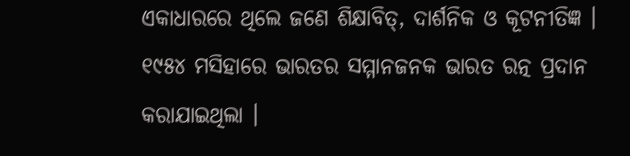ଏକାଧାରରେ ଥିଲେ ଜଣେ ଶିକ୍ଷାବିତ୍, ଦାର୍ଶନିକ ଓ କୂଟନୀତିଜ୍ଞ । ୧୯୫୪ ମସିହାରେ ଭାରତର ସମ୍ମାନଜନକ ଭାରତ ରତ୍ନ ପ୍ରଦାନ କରାଯାଇଥିଲା ।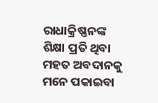ରାଧାକ୍ରିଷ୍ଣନଙ୍କ ଶିକ୍ଷା ପ୍ରତି ଥିବା ମହତ ଅବଦାନକୁ ମନେ ପକାଇବା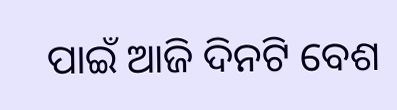ପାଇଁ ଆଜି ଦିନଟି ବେଶ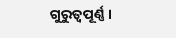ଗୁରୁତ୍ୱପୂର୍ଣ୍ଣ ।